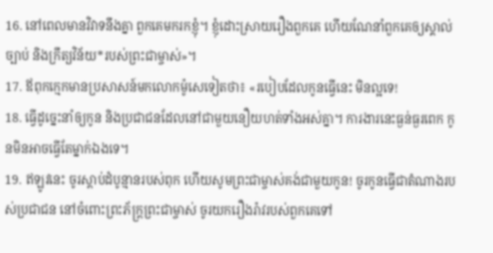16. នៅពេលមានវិវាទនឹងគ្នា ពួកគេមករកខ្ញុំ។ ខ្ញុំដោះស្រាយរឿងពួកគេ ហើយណែនាំពួកគេឲ្យស្គាល់ច្បាប់ និងក្រឹត្យវិន័យ*របស់ព្រះជាម្ចាស់»។
17. ឪពុកក្មេកមានប្រសាសន៍មកលោកម៉ូសេទៀតថា៖ «របៀបដែលកូនធ្វើនេះ មិនល្អទេ!
18. ធ្វើដូច្នេះនាំឲ្យកូន និងប្រជាជនដែលនៅជាមួយនឿយហត់ទាំងអស់គ្នា។ ការងារនេះធ្ងន់ធ្ងរពេក កូនមិនអាចធ្វើតែម្នាក់ឯងទេ។
19. ឥឡូវនេះ ចូរស្ដាប់ដំបូន្មានរបស់ពុក ហើយសូមព្រះជាម្ចាស់គង់ជាមួយកូន! ចូរកូនធ្វើជាតំណាងរបស់ប្រជាជន នៅចំពោះព្រះភ័ក្ត្រព្រះជាម្ចាស់ ចូរយករឿងរ៉ាវរបស់ពួកគេទៅ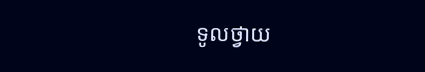ទូលថ្វាយ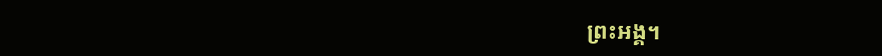ព្រះអង្គ។